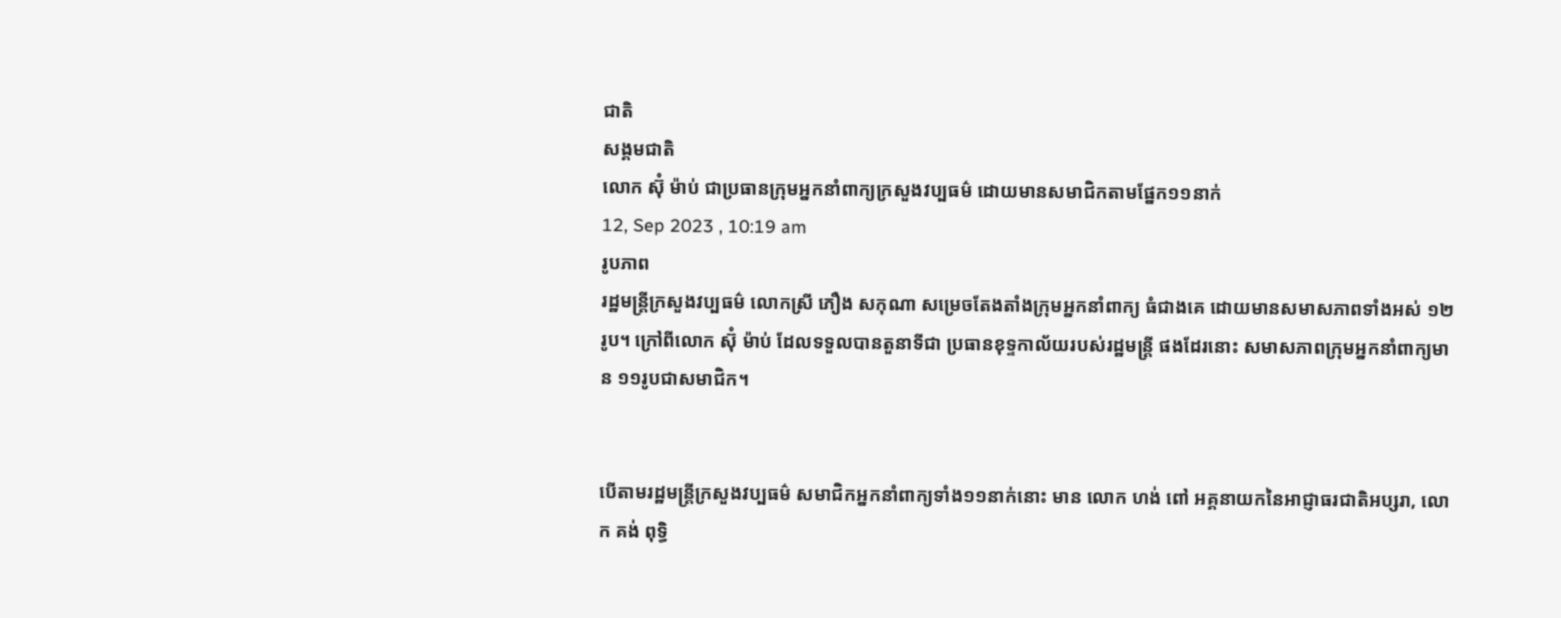ជាតិ
សង្គមជាតិ
លោក ស៊ុំ ម៉ាប់ ជាប្រធានក្រុមអ្នកនាំពាក្យក្រសួងវប្បធម៌ ដោយមានសមាជិកតាមផ្នែក១១នាក់
12, Sep 2023 , 10:19 am
រូបភាព
រដ្ឋមន្ត្រីក្រសួងវប្បធម៌ លោកស្រី ភឿង សកុណា សម្រេចតែងតាំងក្រុមអ្នកនាំពាក្យ ធំជាងគេ ដោយមានសមាសភាពទាំងអស់ ១២រូប។ ក្រៅពីលោក ស៊ុំ ម៉ាប់ ដែលទទួលបានតួនាទីជា ប្រធានខុទ្ទកាល័យរបស់រដ្ឋមន្ត្រី ផងដែរនោះ សមាសភាពក្រុមអ្នកនាំពាក្យមាន ១១រូបជាសមាជិក។


បើតាមរដ្ឋមន្ត្រីក្រសួងវប្បធម៌ សមាជិកអ្នកនាំពាក្យទាំង១១នាក់នោះ មាន លោក ហង់ ពៅ អគ្គនាយកនៃអាជ្ញាធរជាតិអប្សរា, លោក គង់ ពុទ្ធិ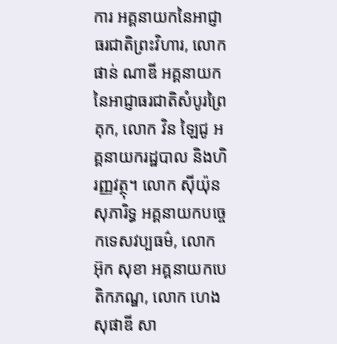ការ អគ្គនាយកនៃអាជ្ញាធរជាតិព្រះវិហារ, លោក ផាន់ ណាឌី អគ្គនាយកនៃអាជ្ញាធរជាតិសំបូរព្រៃគុក, លោក វិន ឡៃជូ អគ្គនាយករដ្ឋបាល និងហិរញ្ញវត្ថុ។ លោក ស៊ីយ៉ុន សុភារិទ្ធ អគ្គនាយកបច្ចេកទេសវប្បធម៌, លោក អ៊ុក សុខា អគ្គនាយកបេតិកភណ្ឌ, លោក ហេង សុផាឌី សា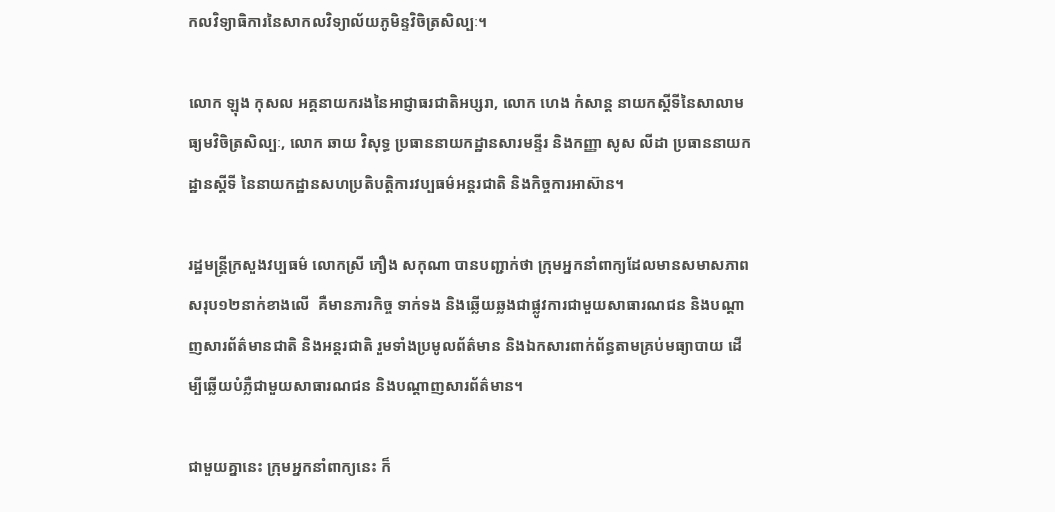កលវិទ្យាធិការនៃសាកលវិទ្យាល័យភូមិន្ទវិចិត្រសិល្បៈ។

លោក ឡុង កុសល អគ្គនាយករងនៃអាជ្ញាធរជាតិអប្សរា, លោក ហេង កំសាន្ត នាយកស្តីទីនៃសាលាមធ្យមវិចិត្រសិល្បៈ, លោក ឆាយ វិសុទ្ធ ប្រធាននាយកដ្ឋានសារមន្ទីរ និងកញ្ញា សូស លីដា ប្រធាននាយកដ្ឋានស្តីទី នៃនាយកដ្ឋានសហប្រតិបត្តិការវប្បធម៌អន្តរជាតិ និងកិច្ចការអាស៊ាន។

រដ្ឋមន្ត្រីក្រសួងវប្បធម៌ លោកស្រី ភឿង សកុណា បានបញ្ជាក់ថា ក្រុមអ្នកនាំពាក្យដែលមានសមាសភាពសរុប១២នាក់ខាងលើ  គឺមានភារកិច្ច ទាក់ទង និងឆ្លើយឆ្លងជាផ្លូវការជាមួយសាធារណជន និងបណ្តាញសារព័ត៌មានជាតិ និងអន្តរជាតិ រួមទាំងប្រមូលព័ត៌មាន និងឯកសារពាក់ព័ន្ធតាមគ្រប់មធ្យាបាយ ដើម្បីឆ្លើយបំភ្លឺជាមួយសាធារណជន និងបណ្តាញសារព័ត៌មាន។

ជាមួយគ្នានេះ ក្រុមអ្នកនាំពាក្យនេះ ក៏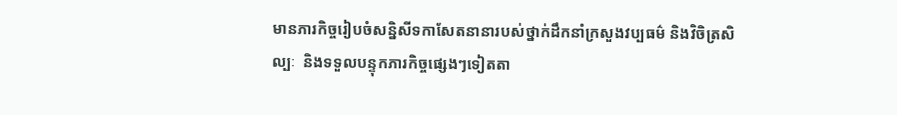មានភារកិច្ចរៀបចំសន្និសីទកាសែតនានារបស់ថ្នាក់ដឹកនាំក្រសួងវប្បធម៌ និងវិចិត្រសិល្បៈ  និងទទួលបន្ទុកភារកិច្ចផ្សេងៗទៀតតា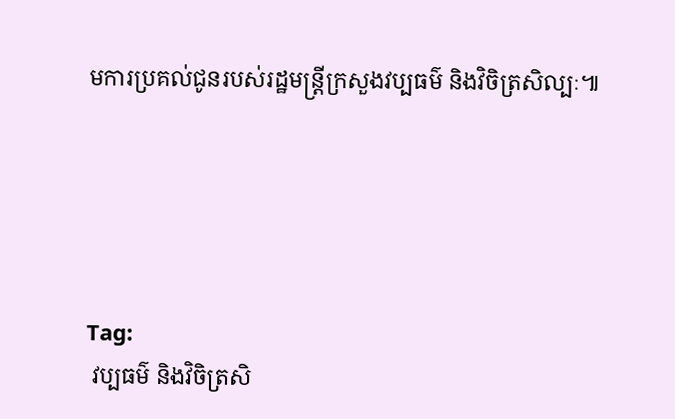មការប្រគល់ជូនរបស់រដ្ឋមន្ត្រីក្រសួងវប្បធម៌ និងវិចិត្រសិល្បៈ៕





Tag:
 វប្បធម៌ និងវិចិត្រសិ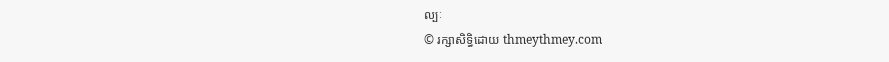ល្បៈ
© រក្សាសិទ្ធិដោយ thmeythmey.com